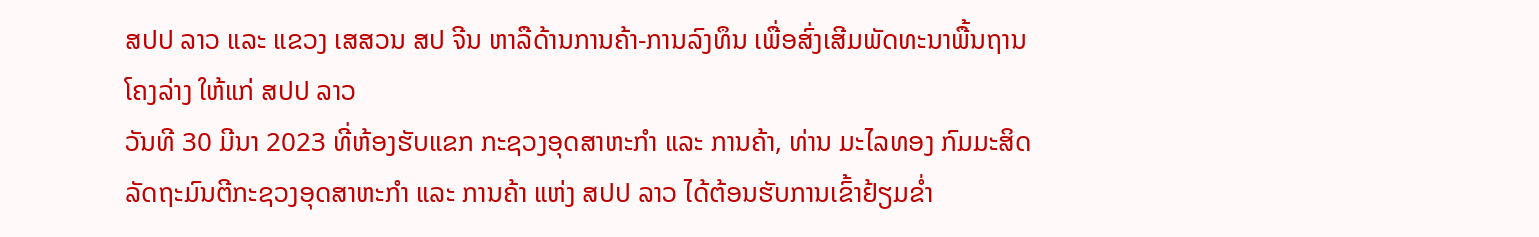ສປປ ລາວ ແລະ ແຂວງ ເສສວນ ສປ ຈີນ ຫາລືດ້ານການຄ້າ-ການລົງທຶນ ເພື່ອສົ່ງເສີມພັດທະນາພື້ນຖານໂຄງລ່າງ ໃຫ້ແກ່ ສປປ ລາວ
ວັນທີ 30 ມີນາ 2023 ທີ່ຫ້ອງຮັບແຂກ ກະຊວງອຸດສາຫະກໍາ ແລະ ການຄ້າ, ທ່ານ ມະໄລທອງ ກົມມະສິດ ລັດຖະມົນຕີກະຊວງອຸດສາຫະກໍາ ແລະ ການຄ້າ ແຫ່ງ ສປປ ລາວ ໄດ້ຕ້ອນຮັບການເຂົ້າຢ້ຽມຂໍ່າ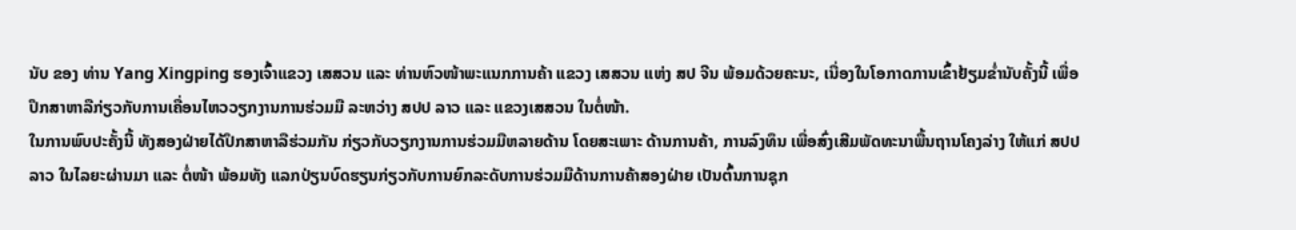ນັບ ຂອງ ທ່ານ Yang Xingping ຮອງເຈົ້າແຂວງ ເສສວນ ແລະ ທ່ານຫົວໜ້າພະແນກການຄ້າ ແຂວງ ເສສວນ ແຫ່ງ ສປ ຈີນ ພ້ອມດ້ວຍຄະນະ, ເນື່ອງໃນໂອກາດການເຂົ້າຢ້ຽມຂໍ່ານັບຄັ້ງນີ້ ເພື່ອປຶກສາຫາລືກ່ຽວກັບການເຄື່ອນໄຫວວຽກງານການຮ່ວມມື ລະຫວ່າງ ສປປ ລາວ ແລະ ແຂວງເສສວນ ໃນຕໍ່ໜ້າ.
ໃນການພົບປະຄັ້ງນີ້ ທັງສອງຝ່າຍໄດ້ປຶກສາຫາລືຮ່ວມກັນ ກ່ຽວກັບວຽກງານການຮ່ວມມືຫລາຍດ້ານ ໂດຍສະເພາະ ດ້ານການຄ້າ, ການລົງທຶນ ເພື່ອສົ່ງເສີມພັດທະນາພື້ນຖານໂຄງລ່າງ ໃຫ້ແກ່ ສປປ ລາວ ໃນໄລຍະຜ່ານມາ ແລະ ຕໍ່ໜ້າ ພ້ອມທັງ ແລກປ່ຽນບົດຮຽນກ່ຽວກັບການຍົກລະດັບການຮ່ວມມືດ້ານການຄ້າສອງຝ່າຍ ເປັນຕົ້ນການຊຸກ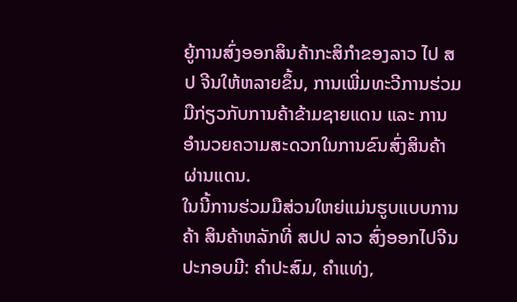ຍູ້ການສົ່ງອອກສິນຄ້າກະສິກຳຂອງລາວ ໄປ ສປ ຈີນໃຫ້ຫລາຍຂຶ້ນ, ການເພີ່ມທະວີການຮ່ວມມືກ່ຽວກັບການຄ້າຂ້າມຊາຍແດນ ແລະ ການອຳນວຍຄວາມສະດວກໃນການຂົນສົ່ງສິນຄ້າຜ່ານແດນ.
ໃນນີ້ການຮ່ວມມືສ່ວນໃຫຍ່ແມ່ນຮູບແບບການຄ້າ ສິນຄ້າຫລັກທີ່ ສປປ ລາວ ສົ່ງອອກໄປຈີນປະກອບມີ: ຄຳປະສົມ, ຄຳແທ່ງ,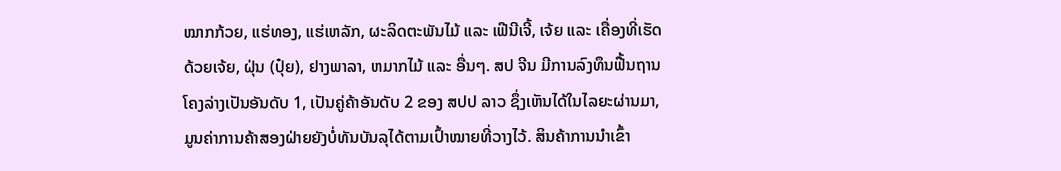ໝາກກ້ວຍ, ແຮ່ທອງ, ແຮ່ເຫລັກ, ຜະລິດຕະພັນໄມ້ ແລະ ເຟີນີເຈີ້, ເຈ້ຍ ແລະ ເຄື່ອງທີ່ເຮັດດ້ວຍເຈ້ຍ, ຝຸ່ນ (ປຸ໋ຍ), ຢາງພາລາ, ຫມາກໄມ້ ແລະ ອື່ນໆ. ສປ ຈີນ ມີການລົງທຶນຟື້ນຖານໂຄງລ່າງເປັນອັນດັບ 1, ເປັນຄູ່ຄ້າອັນດັບ 2 ຂອງ ສປປ ລາວ ຊຶ່ງເຫັນໄດ້ໃນໄລຍະຜ່ານມາ, ມູນຄ່າການຄ້າສອງຝ່າຍຍັງບໍ່ທັນບັນລຸໄດ້ຕາມເປົ້າໝາຍທີ່ວາງໄວ້. ສິນຄ້າການນໍາເຂົ້າ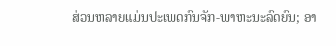ສ່ວນຫລາຍແມ່ນປະເພດກົນຈັກ-ພາຫະນະລົດຍົນ; ອາ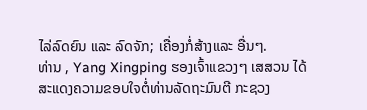ໄລ່ລົດຍົນ ແລະ ລົດຈັກ; ເຄື່ອງກໍ່ສ້າງແລະ ອື່ນໆ.
ທ່ານ , Yang Xingping ຮອງເຈົ້າແຂວງໆ ເສສວນ ໄດ້ສະແດງຄວາມຂອບໃຈຕໍ່ທ່ານລັດຖະມົນຕີ ກະຊວງ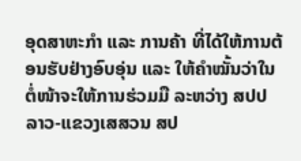ອຸດສາຫະກໍາ ແລະ ການຄ້າ ທີ່ໄດ້ໃຫ້ການຕ້ອນຮັບຢ່າງອົບອຸ່ນ ແລະ ໃຫ້ຄໍາໝັ້ນວ່າໃນຕໍ່ໜ້າຈະໃຫ້ການຮ່ວມມື ລະຫວ່າງ ສປປ ລາວ-ແຂວງເສສວນ ສປ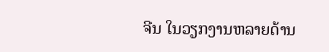ຈີນ ໃນວຽກງານຫລາຍດ້ານ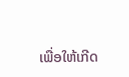ເພື່ອໃຫ້ເກີດ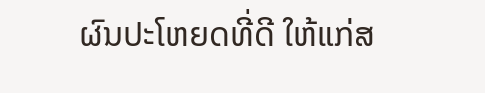ຜົນປະໂຫຍດທີ່ດີ ໃຫ້ແກ່ສ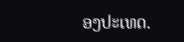ອງປະເທດ.